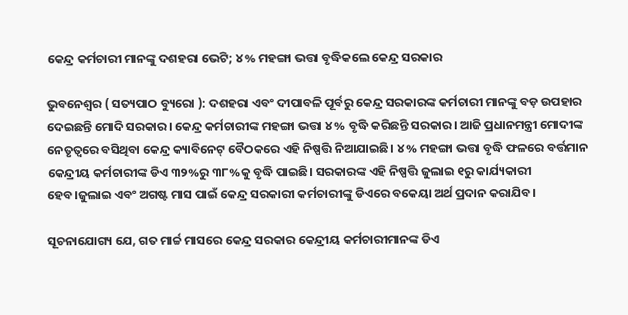କେନ୍ଦ୍ର କର୍ମଚାରୀ ମାନଙ୍କୁ ଦଶହରା ଭେଟି; ୪% ମହଙ୍ଗା ଭତ୍ତା ବୃଦ୍ଧିକଲେ କେନ୍ଦ୍ର ସରକାର

ଭୁବନେଶ୍ୱର ( ସତ୍ୟପାଠ ବ୍ୟୁରୋ ): ଦଶହରା ଏବଂ ଦୀପାବଳି ପୂର୍ବରୁ କେନ୍ଦ୍ର ସରକାରଙ୍କ କର୍ମଚାରୀ ମାନଙ୍କୁ ବଡ଼ ଉପହାର ଦେଇଛନ୍ତି ମୋଦି ସରକାର। କେନ୍ଦ୍ର କର୍ମଚାରୀଙ୍କ ମହଙ୍ଗା ଭତ୍ତା ୪% ବୃଦ୍ଧି କରିଛନ୍ତି ସରକାର। ଆଜି ପ୍ରଧାନମନ୍ତ୍ରୀ ମୋଦୀଙ୍କ ନେତୃତ୍ୱରେ ବସିଥିବା କେନ୍ଦ୍ର କ୍ୟାବିନେଟ୍ ବୈଠକରେ ଏହି ନିଷ୍ପତ୍ତି ନିଆଯାଇଛି। ୪% ମହଙ୍ଗା ଭତ୍ତା ବୃଦ୍ଧି ଫଳରେ ବର୍ତ୍ତମାନ କେନ୍ଦ୍ରୀୟ କର୍ମଚାରୀଙ୍କ ଡିଏ ୩୨%ରୁ ୩୮%କୁ ବୃଦ୍ଧି ପାଇଛି। ସରକାରଙ୍କ ଏହି ନିଷ୍ପତ୍ତି ଜୁଲାଇ ୧ରୁ କାର୍ଯ୍ୟକାରୀ ହେବ।ଜୁଲାଇ ଏବଂ ଅଗଷ୍ଟ ମାସ ପାଇଁ କେନ୍ଦ୍ର ସରକାରୀ କର୍ମଚାରୀଙ୍କୁ ଡିଏରେ ବକେୟା ଅର୍ଥ ପ୍ରଦାନ କରାଯିବ।

ସୂଚନାଯୋଗ୍ୟ ଯେ, ଗତ ମାର୍ଚ୍ଚ ମାସରେ କେନ୍ଦ୍ର ସରକାର କେନ୍ଦ୍ରୀୟ କର୍ମଚାରୀମାନଙ୍କ ଡିଏ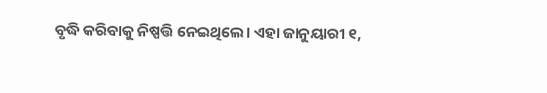ବୃଦ୍ଧି କରିବାକୁ ନିଷ୍ପତ୍ତି ନେଇଥିଲେ। ଏହା ଜାନୁୟାରୀ ୧,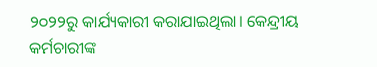୨୦୨୨ରୁ କାର୍ଯ୍ୟକାରୀ କରାଯାଇଥିଲା। କେନ୍ଦ୍ରୀୟ କର୍ମଚାରୀଙ୍କ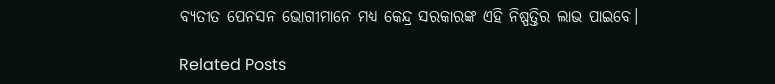ବ୍ୟତୀତ ପେନସନ ଭୋଗୀମାନେ ମଧ୍ୟ କେନ୍ଦ୍ର ସରକାରଙ୍କ ଏହି ନିଷ୍ପତ୍ତିର ଲାଭ ପାଇବେ।

Related Posts